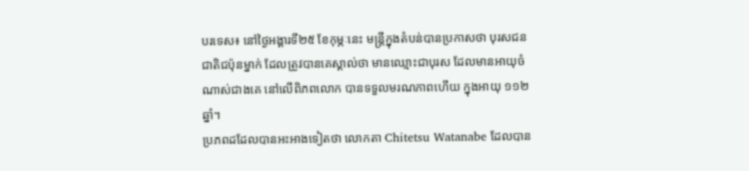បរទេស៖ នៅថ្ងៃអង្គារទី២៥ ខែកុម្ភៈនេះ មន្រ្តីក្នុងតំបន់បានប្រកាសថា បុរសជនជាតិជប៉ុនម្នាក់ ដែលត្រូវបានគេស្គាល់ថា មានឈ្មោះជាបុរស ដែលមានអាយុចំណាស់ជាងគេ នៅលើពិភពលោក បានទទួលមរណភាពហើយ ក្នុងអាយុ ១១២ ឆ្នាំ។
ប្រភពដដែលបានអះអាងទៀតថា លោកតា Chitetsu Watanabe ដែលបាន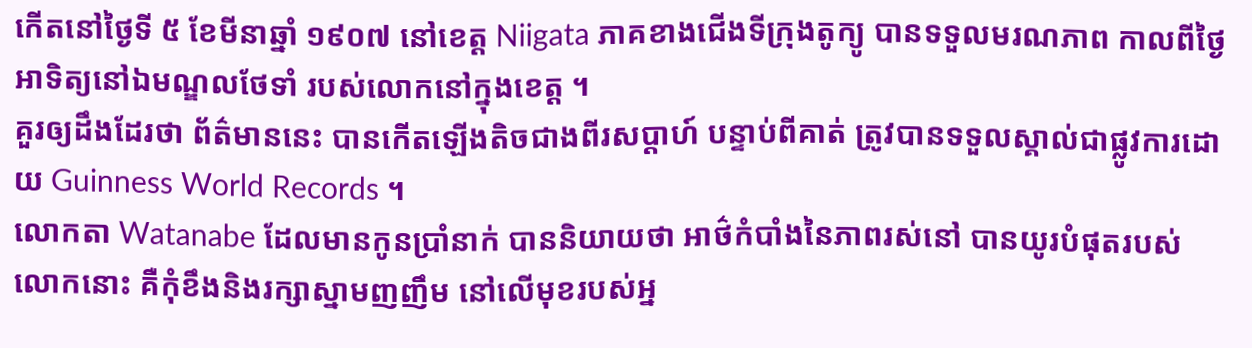កើតនៅថ្ងៃទី ៥ ខែមីនាឆ្នាំ ១៩០៧ នៅខេត្ត Niigata ភាគខាងជើងទីក្រុងតូក្យូ បានទទួលមរណភាព កាលពីថ្ងៃអាទិត្យនៅឯមណ្ឌលថែទាំ របស់លោកនៅក្នុងខេត្ត ។
គួរឲ្យដឹងដែរថា ព័ត៌មាននេះ បានកើតឡើងតិចជាងពីរសប្តាហ៍ បន្ទាប់ពីគាត់ ត្រូវបានទទួលស្គាល់ជាផ្លូវការដោយ Guinness World Records ។
លោកតា Watanabe ដែលមានកូនប្រាំនាក់ បាននិយាយថា អាថ៌កំបាំងនៃភាពរស់នៅ បានយូរបំផុតរបស់លោកនោះ គឺកុំខឹងនិងរក្សាស្នាមញញឹម នៅលើមុខរបស់អ្ន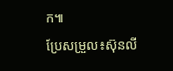ក៕
ប្រែសម្រួល៖ស៊ុនលី